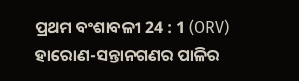ପ୍ରଥମ ବଂଶାବଳୀ 24 : 1 (ORV)
ହାରୋଣ-ସନ୍ତାନଗଣର ପାଳିର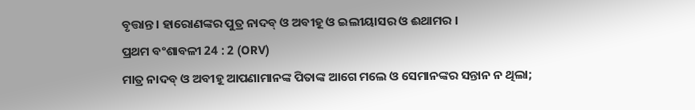ବୃତ୍ତାନ୍ତ । ହାରୋଣଙ୍କର ପୁତ୍ର ନାଦବ୍ ଓ ଅବୀହୂ ଓ ଇଲୀୟାସର ଓ ଈଥାମର ।
ପ୍ରଥମ ବଂଶାବଳୀ 24 : 2 (ORV)
ମାତ୍ର ନାଦବ୍ ଓ ଅବୀହୂ ଆପଣାମାନଙ୍କ ପିତାଙ୍କ ଆଗେ ମଲେ ଓ ସେମାନଙ୍କର ସନ୍ତାନ ନ ଥିଲା;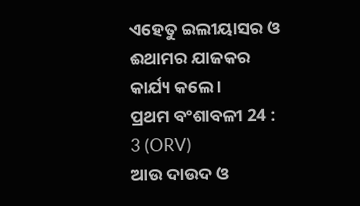ଏହେତୁ ଇଲୀୟାସର ଓ ଈଥାମର ଯାଜକର କାର୍ଯ୍ୟ କଲେ ।
ପ୍ରଥମ ବଂଶାବଳୀ 24 : 3 (ORV)
ଆଉ ଦାଉଦ ଓ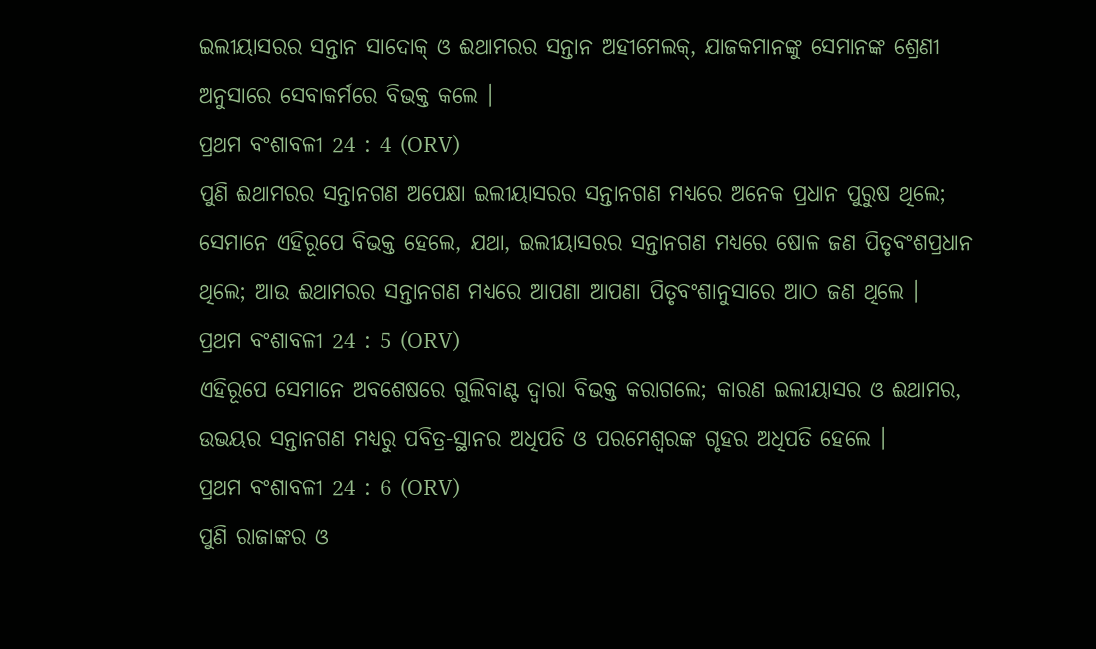ଇଲୀୟାସରର ସନ୍ତାନ ସାଦୋକ୍ ଓ ଈଥାମରର ସନ୍ତାନ ଅହୀମେଲକ୍, ଯାଜକମାନଙ୍କୁ ସେମାନଙ୍କ ଶ୍ରେଣୀ ଅନୁସାରେ ସେବାକର୍ମରେ ବିଭକ୍ତ କଲେ ।
ପ୍ରଥମ ବଂଶାବଳୀ 24 : 4 (ORV)
ପୁଣି ଈଥାମରର ସନ୍ତାନଗଣ ଅପେକ୍ଷା ଇଲୀୟାସରର ସନ୍ତାନଗଣ ମଧ୍ୟରେ ଅନେକ ପ୍ରଧାନ ପୁରୁଷ ଥିଲେ; ସେମାନେ ଏହିରୂପେ ବିଭକ୍ତ ହେଲେ, ଯଥା, ଇଲୀୟାସରର ସନ୍ତାନଗଣ ମଧ୍ୟରେ ଷୋଳ ଜଣ ପିତୃବଂଶପ୍ରଧାନ ଥିଲେ; ଆଉ ଈଥାମରର ସନ୍ତାନଗଣ ମଧ୍ୟରେ ଆପଣା ଆପଣା ପିତୃବଂଶାନୁସାରେ ଆଠ ଜଣ ଥିଲେ ।
ପ୍ରଥମ ବଂଶାବଳୀ 24 : 5 (ORV)
ଏହିରୂପେ ସେମାନେ ଅବଶେଷରେ ଗୁଲିବାଣ୍ଟ ଦ୍ଵାରା ବିଭକ୍ତ କରାଗଲେ; କାରଣ ଇଲୀୟାସର ଓ ଈଥାମର, ଉଭୟର ସନ୍ତାନଗଣ ମଧ୍ୟରୁ ପବିତ୍ର-ସ୍ଥାନର ଅଧିପତି ଓ ପରମେଶ୍ଵରଙ୍କ ଗୃହର ଅଧିପତି ହେଲେ ।
ପ୍ରଥମ ବଂଶାବଳୀ 24 : 6 (ORV)
ପୁଣି ରାଜାଙ୍କର ଓ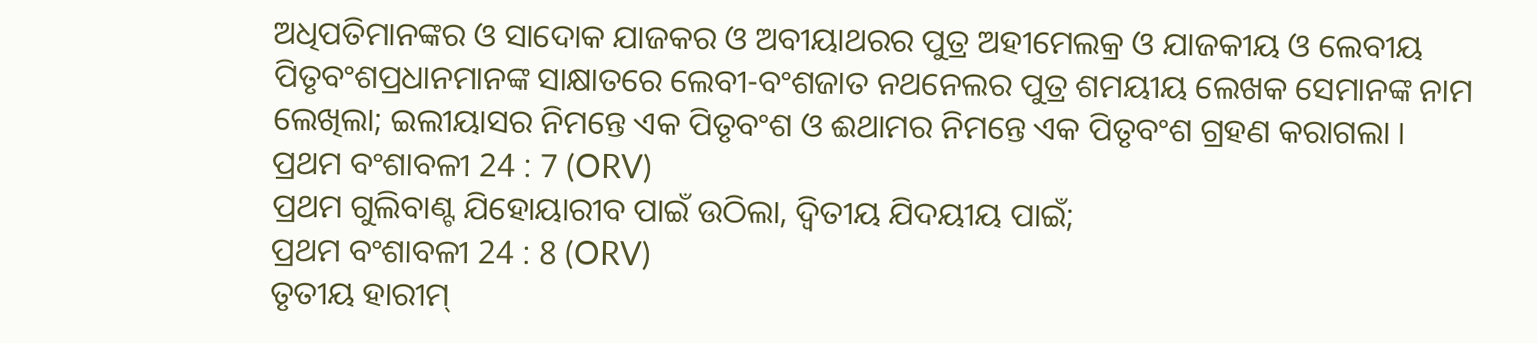ଅଧିପତିମାନଙ୍କର ଓ ସାଦୋକ ଯାଜକର ଓ ଅବୀୟାଥରର ପୁତ୍ର ଅହୀମେଲକ୍ର ଓ ଯାଜକୀୟ ଓ ଲେବୀୟ ପିତୃବଂଶପ୍ରଧାନମାନଙ୍କ ସାକ୍ଷାତରେ ଲେବୀ-ବଂଶଜାତ ନଥନେଲର ପୁତ୍ର ଶମୟୀୟ ଲେଖକ ସେମାନଙ୍କ ନାମ ଲେଖିଲା; ଇଲୀୟାସର ନିମନ୍ତେ ଏକ ପିତୃବଂଶ ଓ ଈଥାମର ନିମନ୍ତେ ଏକ ପିତୃବଂଶ ଗ୍ରହଣ କରାଗଲା ।
ପ୍ରଥମ ବଂଶାବଳୀ 24 : 7 (ORV)
ପ୍ରଥମ ଗୁଲିବାଣ୍ଟ ଯିହୋୟାରୀବ ପାଇଁ ଉଠିଲା, ଦ୍ଵିତୀୟ ଯିଦୟୀୟ ପାଇଁ;
ପ୍ରଥମ ବଂଶାବଳୀ 24 : 8 (ORV)
ତୃତୀୟ ହାରୀମ୍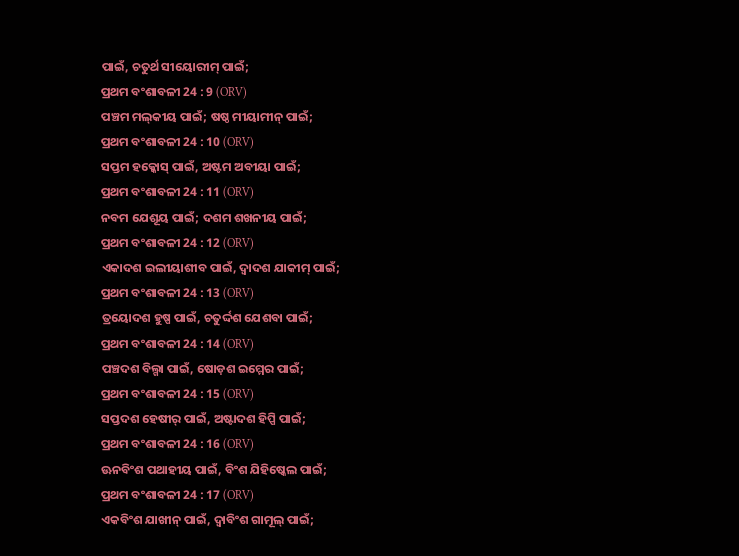ପାଇଁ, ଚତୁର୍ଥ ସୀୟୋରୀମ୍ ପାଇଁ;
ପ୍ରଥମ ବଂଶାବଳୀ 24 : 9 (ORV)
ପଞ୍ଚମ ମଲ୍‍କୀୟ ପାଇଁ; ଷଷ୍ଠ ମୀୟାମୀନ୍ ପାଇଁ;
ପ୍ରଥମ ବଂଶାବଳୀ 24 : 10 (ORV)
ସପ୍ତମ ହକ୍କୋସ୍ ପାଇଁ, ଅଷ୍ଟମ ଅବୀୟା ପାଇଁ;
ପ୍ରଥମ ବଂଶାବଳୀ 24 : 11 (ORV)
ନବମ ଯେଶୂୟ ପାଇଁ; ଦଶମ ଶଖନୀୟ ପାଇଁ;
ପ୍ରଥମ ବଂଶାବଳୀ 24 : 12 (ORV)
ଏକାଦଶ ଇଲୀୟାଶୀବ ପାଇଁ, ଦ୍ଵାଦଶ ଯାକୀମ୍ ପାଇଁ;
ପ୍ରଥମ ବଂଶାବଳୀ 24 : 13 (ORV)
ତ୍ରୟୋଦଶ ହୁଷ୍ପ ପାଇଁ, ଚତୁର୍ଦ୍ଦଶ ଯେଶବା ପାଇଁ;
ପ୍ରଥମ ବଂଶାବଳୀ 24 : 14 (ORV)
ପଞ୍ଚଦଶ ବିଲ୍ଗା ପାଇଁ, ଷୋଡ଼ଶ ଇମ୍ମେର ପାଇଁ;
ପ୍ରଥମ ବଂଶାବଳୀ 24 : 15 (ORV)
ସପ୍ତଦଶ ହେଷୀର୍ ପାଇଁ, ଅଷ୍ଟାଦଶ ହିପ୍ପି ପାଇଁ;
ପ୍ରଥମ ବଂଶାବଳୀ 24 : 16 (ORV)
ଊନବିଂଶ ପଥାହୀୟ ପାଇଁ, ବିଂଶ ଯିହିଷ୍କେଲ ପାଇଁ;
ପ୍ରଥମ ବଂଶାବଳୀ 24 : 17 (ORV)
ଏକବିଂଶ ଯାଖୀନ୍ ପାଇଁ, ଦ୍ଵାବିଂଶ ଗାମୂଲ୍ ପାଇଁ;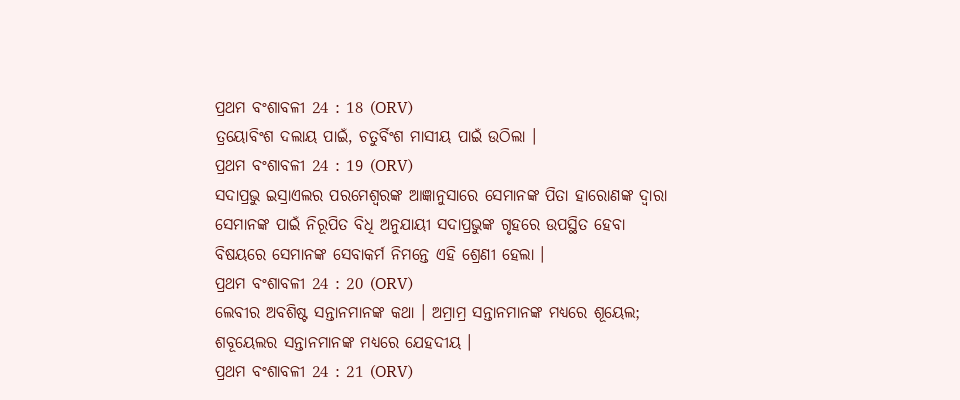ପ୍ରଥମ ବଂଶାବଳୀ 24 : 18 (ORV)
ତ୍ରୟୋବିଂଶ ଦଲାୟ ପାଇଁ, ଚତୁର୍ବିଂଶ ମାସୀୟ ପାଇଁ ଉଠିଲା ।
ପ୍ରଥମ ବଂଶାବଳୀ 24 : 19 (ORV)
ସଦାପ୍ରଭୁ ଇସ୍ରାଏଲର ପରମେଶ୍ଵରଙ୍କ ଆଜ୍ଞାନୁସାରେ ସେମାନଙ୍କ ପିତା ହାରୋଣଙ୍କ ଦ୍ଵାରା ସେମାନଙ୍କ ପାଇଁ ନିରୂପିତ ବିଧି ଅନୁଯାୟୀ ସଦାପ୍ରଭୁଙ୍କ ଗୃହରେ ଉପସ୍ଥିତ ହେବା ବିଷୟରେ ସେମାନଙ୍କ ସେବାକର୍ମ ନିମନ୍ତେ ଏହି ଶ୍ରେଣୀ ହେଲା ।
ପ୍ରଥମ ବଂଶାବଳୀ 24 : 20 (ORV)
ଲେବୀର ଅବଶିଷ୍ଟ ସନ୍ତାନମାନଙ୍କ କଥା । ଅମ୍ରାମ୍ର ସନ୍ତାନମାନଙ୍କ ମଧ୍ୟରେ ଶୂୟେଲ; ଶବୂୟେଲର ସନ୍ତାନମାନଙ୍କ ମଧ୍ୟରେ ଯେହଦୀୟ ।
ପ୍ରଥମ ବଂଶାବଳୀ 24 : 21 (ORV)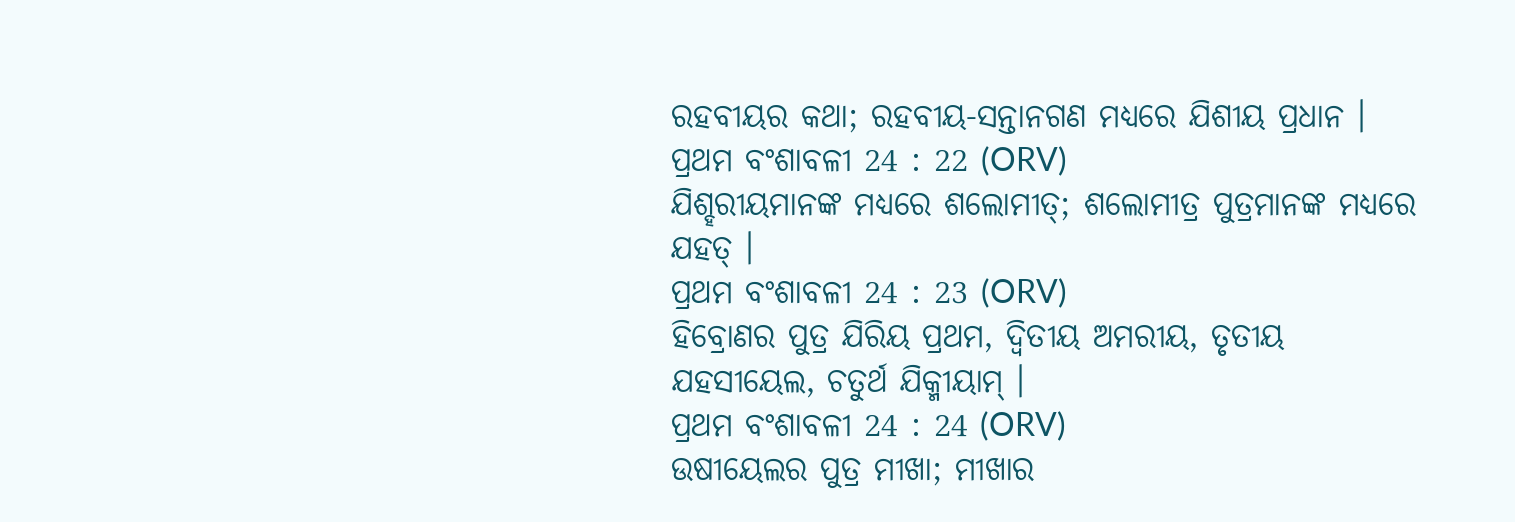ରହବୀୟର କଥା; ରହବୀୟ-ସନ୍ତାନଗଣ ମଧ୍ୟରେ ଯିଶୀୟ ପ୍ରଧାନ ।
ପ୍ରଥମ ବଂଶାବଳୀ 24 : 22 (ORV)
ଯିଶ୍ହରୀୟମାନଙ୍କ ମଧ୍ୟରେ ଶଲୋମୀତ୍; ଶଲୋମୀତ୍ର ପୁତ୍ରମାନଙ୍କ ମଧ୍ୟରେ ଯହତ୍ ।
ପ୍ରଥମ ବଂଶାବଳୀ 24 : 23 (ORV)
ହିବ୍ରୋଣର ପୁତ୍ର ଯିରିୟ ପ୍ରଥମ, ଦ୍ଵିତୀୟ ଅମରୀୟ, ତୃତୀୟ ଯହସୀୟେଲ, ଚତୁର୍ଥ ଯିକ୍ମୀୟାମ୍ ।
ପ୍ରଥମ ବଂଶାବଳୀ 24 : 24 (ORV)
ଉଷୀୟେଲର ପୁତ୍ର ମୀଖା; ମୀଖାର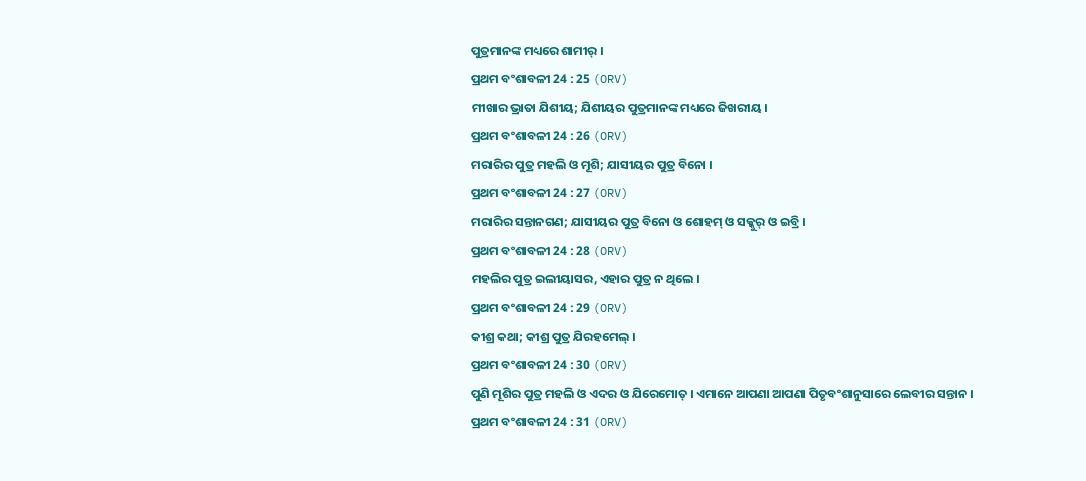ପୁତ୍ରମାନଙ୍କ ମଧ୍ୟରେ ଶାମୀର୍ ।
ପ୍ରଥମ ବଂଶାବଳୀ 24 : 25 (ORV)
ମୀଖାର ଭ୍ରାତା ଯିଶୀୟ; ଯିଶୀୟର ପୁତ୍ରମାନଙ୍କ ମଧ୍ୟରେ ଜିଖରୀୟ ।
ପ୍ରଥମ ବଂଶାବଳୀ 24 : 26 (ORV)
ମରାରିର ପୁତ୍ର ମହଲି ଓ ମୂଶି; ଯାସୀୟର ପୁତ୍ର ବିନୋ ।
ପ୍ରଥମ ବଂଶାବଳୀ 24 : 27 (ORV)
ମରାରିର ସନ୍ତାନଗଣ; ଯାସୀୟର ପୁତ୍ର ବିନୋ ଓ ଶୋହମ୍ ଓ ସକ୍କୁର୍ ଓ ଇବ୍ରି ।
ପ୍ରଥମ ବଂଶାବଳୀ 24 : 28 (ORV)
ମହଲିର ପୁତ୍ର ଇଲୀୟାସର, ଏହାର ପୁତ୍ର ନ ଥିଲେ ।
ପ୍ରଥମ ବଂଶାବଳୀ 24 : 29 (ORV)
କୀଶ୍ର କଥା; କୀଶ୍ର ପୁତ୍ର ଯିରହମେଲ୍ ।
ପ୍ରଥମ ବଂଶାବଳୀ 24 : 30 (ORV)
ପୁଣି ମୂଶିର ପୁତ୍ର ମହଲି ଓ ଏଦର ଓ ଯିରେମୋତ୍ । ଏମାନେ ଆପଣା ଆପଣା ପିତୃବଂଶାନୁସାରେ ଲେବୀର ସନ୍ତାନ ।
ପ୍ରଥମ ବଂଶାବଳୀ 24 : 31 (ORV)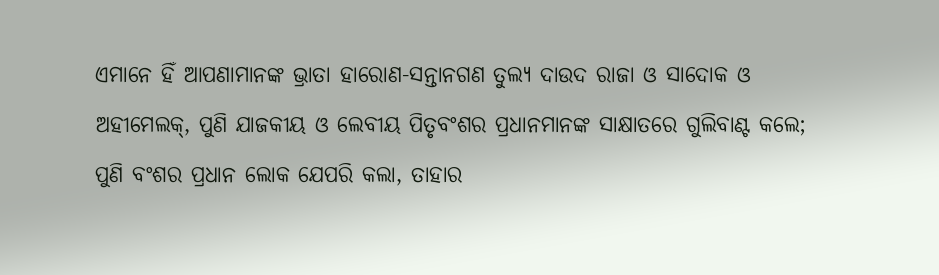ଏମାନେ ହିଁ ଆପଣାମାନଙ୍କ ଭ୍ରାତା ହାରୋଣ-ସନ୍ତାନଗଣ ତୁଲ୍ୟ ଦାଉଦ ରାଜା ଓ ସାଦୋକ ଓ ଅହୀମେଲକ୍, ପୁଣି ଯାଜକୀୟ ଓ ଲେବୀୟ ପିତୃବଂଶର ପ୍ରଧାନମାନଙ୍କ ସାକ୍ଷାତରେ ଗୁଲିବାଣ୍ଟ କଲେ; ପୁଣି ବଂଶର ପ୍ରଧାନ ଲୋକ ଯେପରି କଲା, ତାହାର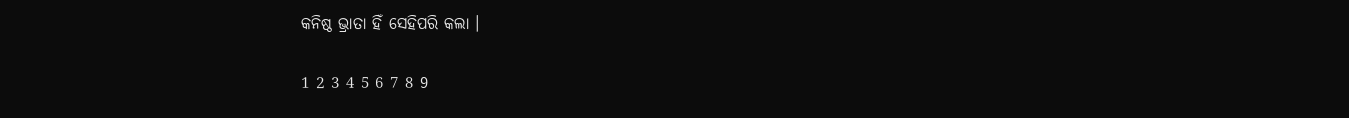କନିଷ୍ଠ ଭ୍ରାତା ହିଁ ସେହିପରି କଲା ।

1 2 3 4 5 6 7 8 9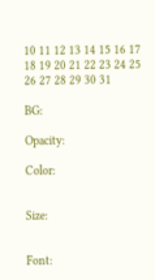10 11 12 13 14 15 16 17 18 19 20 21 22 23 24 25 26 27 28 29 30 31

BG:

Opacity:

Color:


Size:


Font: